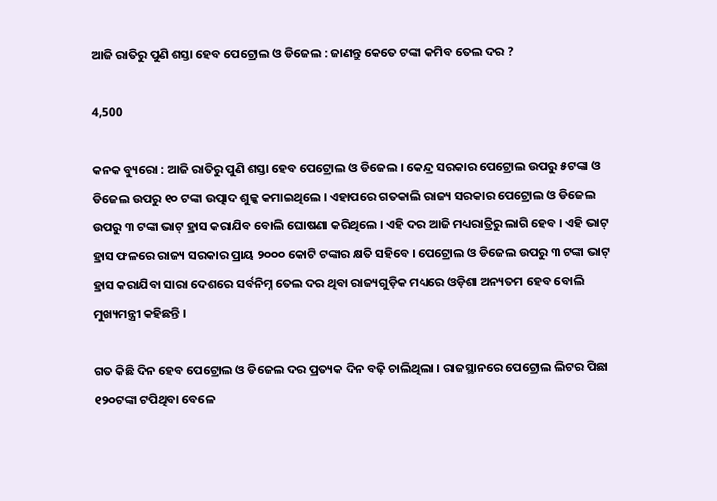ଆଜି ରାତିରୁ ପୁଣି ଶସ୍ତା ହେବ ପେଟ୍ରୋଲ ଓ ଡିଜେଲ : ଜାଣନ୍ତୁ କେତେ ଟଙ୍କା କମିବ ତେଲ ଦର ?

4,500

କନକ ବ୍ୟୁରୋ : ଆଜି ରାତିରୁ ପୁଣି ଶସ୍ତା ହେବ ପେଟ୍ରୋଲ ଓ ଡିଜେଲ । କେନ୍ଦ୍ର ସରକାର ପେଟ୍ରୋଲ ଉପରୁ ୫ଟଙ୍କା ଓ ଡିଜେଲ ଉପରୁ ୧୦ ଟଙ୍କା ଉତ୍ପାଦ ଶୁଳ୍କ କମାଇଥିଲେ । ଏହାପରେ ଗତକାଲି ରାଜ୍ୟ ସରକାର ପେଟ୍ରୋଲ ଓ ଡିଜେଲ ଉପରୁ ୩ ଟଙ୍କା ଭାଟ୍ ହ୍ରାସ କରାଯିବ ବୋଲି ଘୋଷଣା କରିଥିଲେ । ଏହି ଦର ଆଜି ମଧ୍ୟରାତ୍ରିରୁ ଲାଗି ହେବ । ଏହି ଭାଟ୍ ହ୍ରାସ ଫଳରେ ରାଜ୍ୟ ସରକାର ପ୍ରାୟ ୨୦୦୦ କୋଟି ଟଙ୍କାର କ୍ଷତି ସହିବେ । ପେଟ୍ରୋଲ ଓ ଡିଜେଲ ଉପରୁ ୩ ଟଙ୍କା ଭାଟ୍ ହ୍ରାସ କରାଯିବା ସାରା ଦେଶରେ ସର୍ବନିମ୍ନ ତେଲ ଦର ଥିବା ରାଜ୍ୟଗୁଡ଼ିକ ମଧ୍ୟରେ ଓଡ଼ିଶା ଅନ୍ୟତମ ହେବ ବୋଲି ମୁଖ୍ୟମନ୍ତ୍ରୀ କହିଛନ୍ତି ।

ଗତ କିଛି ଦିନ ହେବ ପେଟ୍ରୋଲ ଓ ଡିଜେଲ ଦର ପ୍ରତ୍ୟକ ଦିନ ବଢ଼ି ଚାଲିଥିଲା । ରାଜସ୍ଥାନରେ ପେଟ୍ରୋଲ ଲିଟର ପିଛା ୧୨୦ଟଙ୍କା ଟପିଥିବା ବେଳେ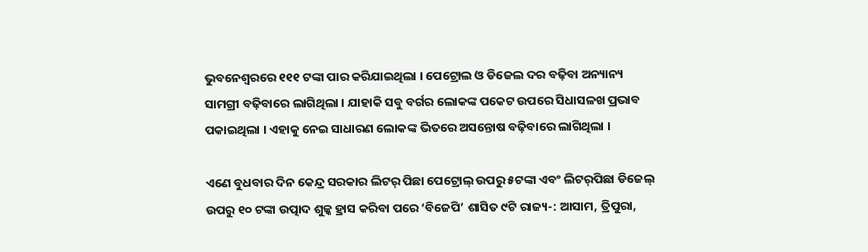ଭୁବନେଶ୍ୱରରେ ୧୧୧ ଟଙ୍କା ପାର କରିଯାଇଥିଲା । ପେଟ୍ରୋଲ ଓ ଡିଜେଲ ଦର ବଢ଼ିବା ଅନ୍ୟାନ୍ୟ ସାମଗ୍ରୀ ବଢ଼ିବାରେ ଲାଗିଥିଲା । ଯାହାକି ସବୁ ବର୍ଗର ଲୋକଙ୍କ ପକେଟ ଉପରେ ସିଧାସଳଖ ପ୍ରଭାବ ପକାଇଥିଲା । ଏହାକୁ ନେଇ ସାଧାରଣ ଲୋକଙ୍କ ଭିତରେ ଅସନ୍ତୋଷ ବଢ଼ିବାରେ ଲାଗିଥିଲା ।

ଏଣେ ବୁଧବାର ଦିନ କେନ୍ଦ୍ର ସରକାର ଲିଟର୍‌ ପିଛା ପେଟ୍ରୋଲ୍‌ ଉପରୁ ୫ଟଙ୍କା ଏବଂ ଲିଟର୍‌ପିଛା ଡିଜେଲ୍‌ ଉପରୁ ୧୦ ଟଙ୍କା ଉତ୍ପାଦ ଶୁଳ୍କ ହ୍ରାସ କରିବା ପରେ ‘ବିଜେପି’ ଶାସିତ ୯ଟି ରାଜ୍ୟ-: ଆସାମ, ତ୍ରିପୁରା,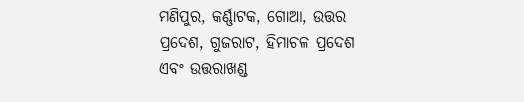ମଣିପୁର, କର୍ଣ୍ଣାଟକ, ଗୋଆ, ଉତ୍ତର ପ୍ରଦେଶ, ଗୁଜରାଟ, ହିମାଚଳ ପ୍ରଦେଶ ଏବଂ ଉତ୍ତରାଖଣ୍ଡ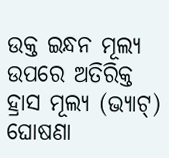ଉକ୍ତ ଇନ୍ଧନ ମୂଲ୍ୟ ଉପରେ ଅତିରିକ୍ତ ହ୍ରାସ ମୂଲ୍ୟ (ଭ୍ୟାଟ୍‌) ଘୋଷଣା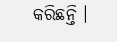କରିଛନ୍ତି ।